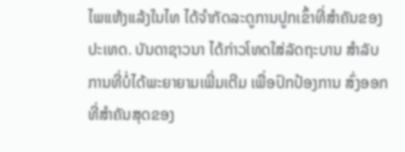ໄພແຫ້ງແລ້ງໃນໄທ ໄດ້ຈຳກັດລະດູການປູກເຂົ້າທີ່ສຳຄັນຂອງ
ປະເທດ. ບັນດາຊາວນາ ໄດ້ກ່າວໂທດໃສ່ລັດຖະບານ ສຳລັບ
ການທີ່ບໍ່ໄດ້ພະຍາຍາມເພີ່ມເຕີມ ເພື່ອປົກປ້ອງການ ສົ່ງອອກ
ທີ່ສຳຄັນສຸດຂອງ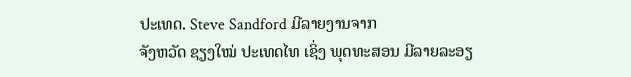ປະເທດ. Steve Sandford ມີລາຍງານຈາກ
ຈັງຫວັດ ຊຽງໃໝ່ ປະເທດໄທ ເຊິ່ງ ພຸດທະສອນ ມີລາຍລະອຽ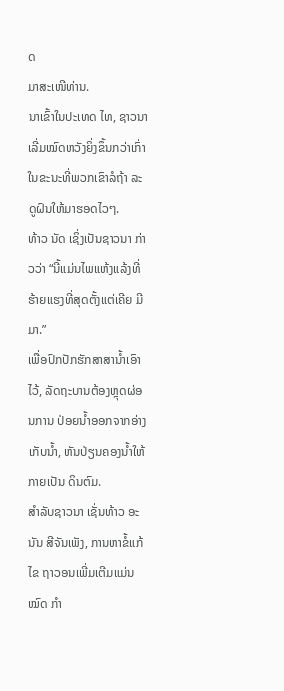ດ
ມາສະເໜີທ່ານ.
ນາເຂົ້າໃນປະເທດ ໄທ, ຊາວນາເລີ່ມໝົດຫວັງຍິ່ງຂຶ້ນກວ່າເກົ່າ
ໃນຂະນະທີ່ພວກເຂົາລໍຖ້າ ລະດູຝົນໃຫ້ມາຮອດໄວໆ.
ທ້າວ ນັດ ເຊິ່ງເປັນຊາວນາ ກ່າວວ່າ “ນີ້ແມ່ນໄພແຫ້ງແລ້ງທີ່
ຮ້າຍແຮງທີ່ສຸດຕັ້ງແຕ່ເຄີຍ ມີມາ.”
ເພື່ອປົກປັກຮັກສາສານ້ຳເອົາໄວ້, ລັດຖະບານຕ້ອງຫຼຸດຜ່ອນການ ປ່ອຍນ້ຳອອກຈາກອ່າງ ເກັບນ້ຳ, ຫັນປ່ຽນຄອງນ້ຳໃຫ້ກາຍເປັນ ດິນຕົມ.
ສຳລັບຊາວນາ ເຊັ່ນທ້າວ ອະນັນ ສີຈັນເພັງ, ການຫາຂໍ້ແກ້ໄຂ ຖາວອນເພີ່ມເຕີມແມ່ນໝົດ ກຳ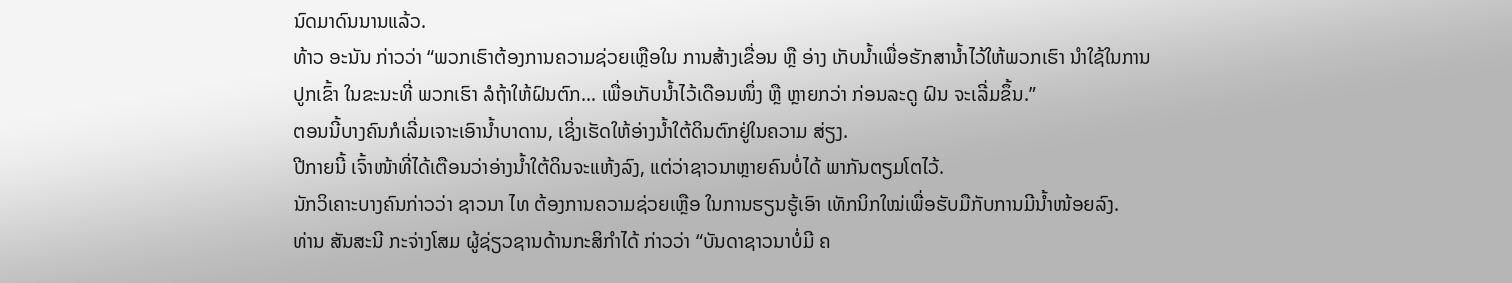ນົດມາດົນນານແລ້ວ.
ທ້າວ ອະນັນ ກ່າວວ່າ “ພວກເຮົາຕ້ອງການຄວາມຊ່ວຍເຫຼືອໃນ ການສ້າງເຂື່ອນ ຫຼື ອ່າງ ເກັບນ້ຳເພື່ອຮັກສານ້ຳໄວ້ໃຫ້ພວກເຮົາ ນຳໃຊ້ໃນການປູກເຂົ້າ ໃນຂະນະທີ່ ພວກເຮົາ ລໍຖ້າໃຫ້ຝົນຕົກ… ເພື່ອເກັບນ້ຳໄວ້ເດືອນໜຶ່ງ ຫຼື ຫຼາຍກວ່າ ກ່ອນລະດູ ຝົນ ຈະເລີ່ມຂຶ້ນ.”
ຕອນນີ້ບາງຄົນກໍເລີ່ມເຈາະເອົານ້ຳບາດານ, ເຊິ່ງເຮັດໃຫ້ອ່າງນ້ຳໃຕ້ດິນຕົກຢູ່ໃນຄວາມ ສ່ຽງ.
ປີກາຍນີ້ ເຈົ້າໜ້າທີ່ໄດ້ເຕືອນວ່າອ່າງນ້ຳໃຕ້ດິນຈະແຫ້ງລົງ, ແຕ່ວ່າຊາວນາຫຼາຍຄົນບໍ່ໄດ້ ພາກັນຕຽມໂຕໄວ້.
ນັກວິເຄາະບາງຄົນກ່າວວ່າ ຊາວນາ ໄທ ຕ້ອງການຄວາມຊ່ວຍເຫຼືອ ໃນການຮຽນຮູ້ເອົາ ເທັກນິກໃໝ່ເພື່ອຮັບມືກັບການມີນ້ຳໜ້ອຍລົງ.
ທ່ານ ສັນສະນີ ກະຈ່າງໂສມ ຜູ້ຊ່ຽວຊານດ້ານກະສິກຳໄດ້ ກ່າວວ່າ “ບັນດາຊາວນາບໍ່ມີ ຄ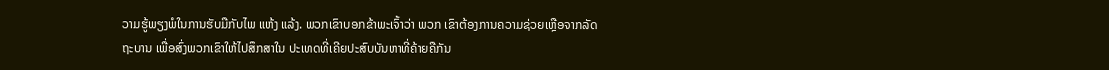ວາມຮູ້ພຽງພໍໃນການຮັບມືກັບໄພ ແຫ້ງ ແລ້ງ. ພວກເຂົາບອກຂ້າພະເຈົ້າວ່າ ພວກ ເຂົາຕ້ອງການຄວາມຊ່ວຍເຫຼືອຈາກລັດຖະບານ ເພື່ອສົ່ງພວກເຂົາໃຫ້ໄປສຶກສາໃນ ປະເທດທີ່ເຄີຍປະສົບບັນຫາທີ່ຄ້າຍຄືກັນ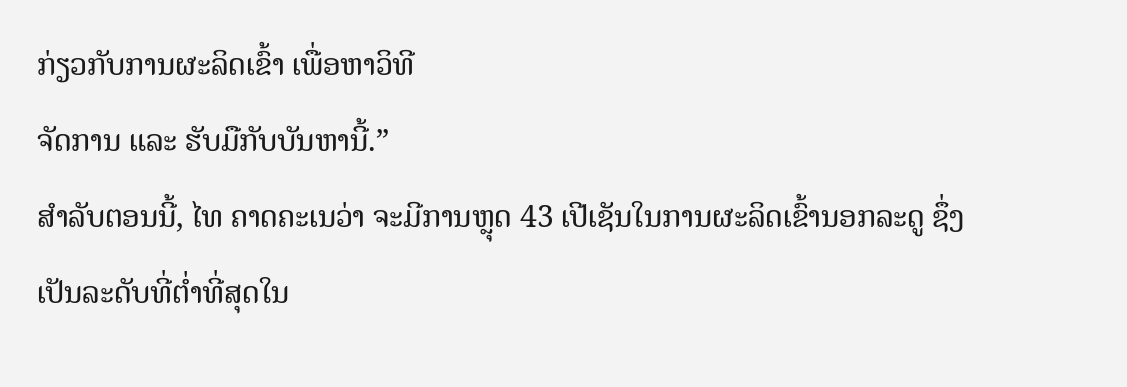ກ່ຽວກັບການຜະລິດເຂົ້າ ເພື່ອຫາວິທີ
ຈັດການ ແລະ ຮັບມືກັບບັນຫານີ້.”
ສຳລັບຕອນນີ້, ໄທ ຄາດຄະເນວ່າ ຈະມີການຫຼຸດ 43 ເປີເຊັນໃນການຜະລິດເຂົ້ານອກລະດູ ຊຶ່ງເປັນລະດັບທີ່ຕ່ຳທີ່ສຸດໃນ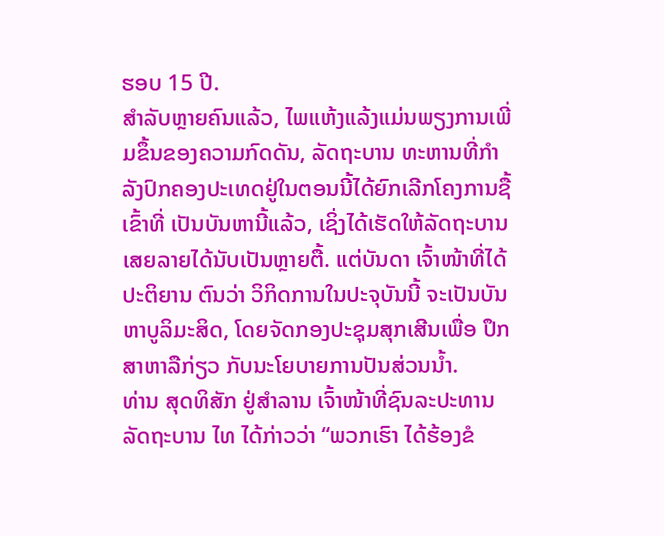ຮອບ 15 ປີ.
ສຳລັບຫຼາຍຄົນແລ້ວ, ໄພແຫ້ງແລ້ງແມ່ນພຽງການເພີ່ມຂຶ້ນຂອງຄວາມກົດດັນ, ລັດຖະບານ ທະຫານທີ່ກຳລັງປົກຄອງປະເທດຢູ່ໃນຕອນນີ້ໄດ້ຍົກເລີກໂຄງການຊື້ເຂົ້າທີ່ ເປັນບັນຫານີ້ແລ້ວ, ເຊິ່ງໄດ້ເຮັດໃຫ້ລັດຖະບານເສຍລາຍໄດ້ນັບເປັນຫຼາຍຕື້. ແຕ່ບັນດາ ເຈົ້າໜ້າທີ່ໄດ້ປະຕິຍານ ຕົນວ່າ ວິກິດການໃນປະຈຸບັນນີ້ ຈະເປັນບັນ ຫາບູລິມະສິດ, ໂດຍຈັດກອງປະຊຸມສຸກເສີນເພື່ອ ປຶກສາຫາລືກ່ຽວ ກັບນະໂຍບາຍການປັນສ່ວນນ້ຳ.
ທ່ານ ສຸດທິສັກ ຢູ່ສຳລານ ເຈົ້າໜ້າທີ່ຊົນລະປະທານລັດຖະບານ ໄທ ໄດ້ກ່າວວ່າ “ພວກເຮົາ ໄດ້ຮ້ອງຂໍ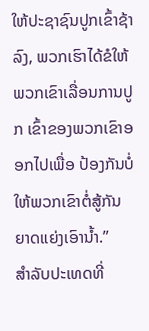ໃຫ້ປະຊາຊົນປູກເຂົ້າຊ້າລົງ, ພວກເຮົາໄດ້ຂໍໃຫ້ພວກເຂົາເລື່ອນການປູກ ເຂົ້າຂອງພວກເຂົາອອກໄປເພື່ອ ປ້ອງກັນບໍ່ໃຫ້ພວກເຂົາຕໍ່ສູ້ກັນ ຍາດແຍ່ງເອົານ້ຳ.”
ສຳລັບປະເທດທີ່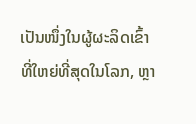ເປັນໜຶ່ງໃນຜູ້ຜະລິດເຂົ້າທີ່ໃຫຍ່ທີ່ສຸດໃນໂລກ, ຫຼາ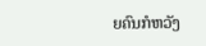ຍຄົນກໍຫວັງ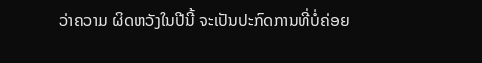ວ່າຄວາມ ຜິດຫວັງໃນປີນີ້ ຈະເປັນປະກົດການທີ່ບໍ່ຄ່ອຍ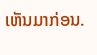ເຫັນມາກ່ອນ.